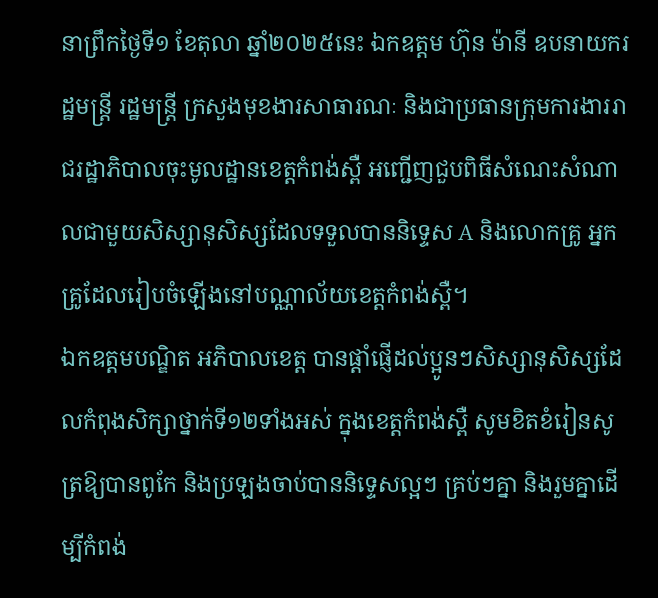នាព្រឹកថ្ងៃទី១ ខែតុលា ឆ្នាំ២០២៥នេះ ឯកឧត្តម ហ៊ុន ម៉ានី ឧបនាយករដ្ឋមន្រ្តី រដ្ឋមន្រ្តី ក្រសួងមុខងារសាធារណៈ និងជាប្រធានក្រុមការងាររាជរដ្ឋាភិបាលចុះមូលដ្ឋានខេត្តកំពង់ស្ពឺ អញ្ជើញជួបពិធីសំណេះសំណាលជាមួយសិស្សានុសិស្សដែលទទួលបាននិទ្ទេស A និងលោកគ្រូ អ្នកគ្រូដែលរៀបចំឡើងនៅបណ្ណាល័យខេត្តកំពង់ស្ពឺ។
ឯកឧត្តមបណ្ឌិត អភិបាលខេត្ត បានផ្តាំផ្ញើដល់ប្អូនៗសិស្សានុសិស្សដែលកំពុងសិក្សាថ្នាក់ទី១២ទាំងអស់ ក្នុងខេត្តកំពង់ស្ពឺ សូមខិតខំរៀនសូត្រឱ្យបានពូកែ និងប្រឡងចាប់បាននិទ្ទេសល្អៗ គ្រប់ៗគ្នា និងរួមគ្នាដើម្បីកំពង់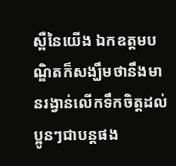ស្ពឺនៃយើង ឯកឧត្តមបណ្ឌិតក៏សង្ឃឹមថានឹងមានរង្វាន់លើកទឹកចិត្តដល់ប្អូនៗជាបន្តផង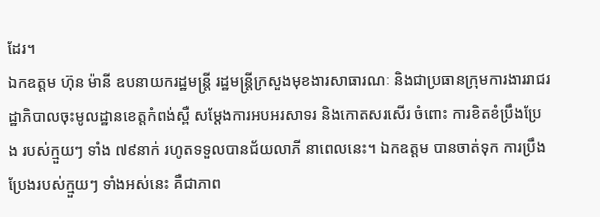ដែរ។
ឯកឧត្តម ហ៊ុន ម៉ានី ឧបនាយករដ្ឋមន្ត្រី រដ្ឋមន្ត្រីក្រសួងមុខងារសាធារណៈ និងជាប្រធានក្រុមការងាររាជរដ្ឋាភិបាលចុះមូលដ្ឋានខេត្តកំពង់ស្ពឺ សម្តែងការអបអរសាទរ និងកោតសរសើរ ចំពោះ ការខិតខំប្រឹងប្រែង របស់ក្មួយៗ ទាំង ៧៩នាក់ រហូតទទួលបានជ័យលាភី នាពេលនេះ។ ឯកឧត្ដម បានចាត់ទុក ការប្រឹងប្រែងរបស់ក្មួយៗ ទាំងអស់នេះ គឺជាភាព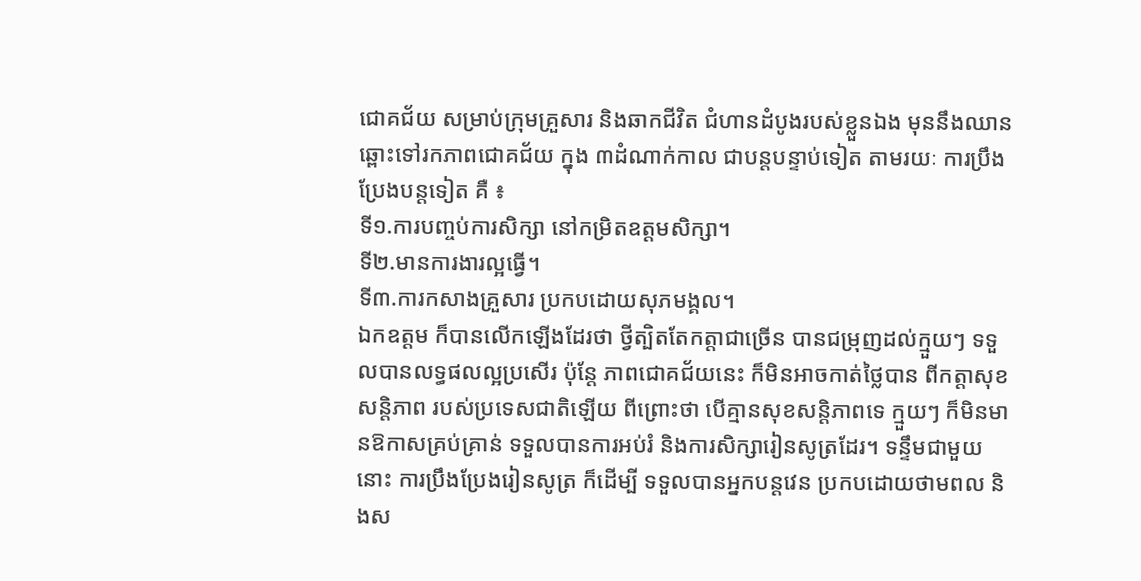ជោគជ័យ សម្រាប់ក្រុមគ្រួសារ និងឆាកជីវិត ជំហានដំបូងរបស់ខ្លួនឯង មុននឹងឈានឆ្ពោះទៅរកភាពជោគជ័យ ក្នុង ៣ដំណាក់កាល ជាបន្តបន្ទាប់ទៀត តាមរយៈ ការប្រឹងប្រែងបន្តទៀត គឺ ៖
ទី១.ការបញ្ចប់ការសិក្សា នៅកម្រិតឧត្ដមសិក្សា។
ទី២.មានការងារល្អធ្វើ។
ទី៣.ការកសាងគ្រួសារ ប្រកបដោយសុភមង្គល។
ឯកឧត្ដម ក៏បានលើកឡើងដែរថា ថ្វីត្បិតតែកត្តាជាច្រើន បានជម្រុញដល់ក្មួយៗ ទទួលបានលទ្ធផលល្អប្រសើរ ប៉ុន្តែ ភាពជោគជ័យនេះ ក៏មិនអាចកាត់ថ្លៃបាន ពីកត្តាសុខសន្តិភាព របស់ប្រទេសជាតិឡើយ ពីព្រោះថា បើគ្មានសុខសន្តិភាពទេ ក្មួយៗ ក៏មិនមានឱកាសគ្រប់គ្រាន់ ទទួលបានការអប់រំ និងការសិក្សារៀនសូត្រដែរ។ ទន្ទឹមជាមួយនោះ ការប្រឹងប្រែងរៀនសូត្រ ក៏ដើម្បី ទទួលបានអ្នកបន្តវេន ប្រកបដោយថាមពល និងស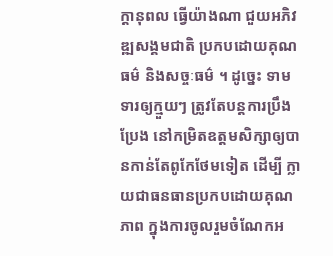ក្ដានុពល ធ្វើយ៉ាងណា ជួយអភិវឌ្ឍសង្គមជាតិ ប្រកបដោយគុណធម៌ និងសច្ចៈធម៌ ។ ដូច្នេះ ទាមទារឲ្យក្មួយៗ ត្រូវតែបន្តការប្រឹងប្រែង នៅកម្រិតឧត្ដមសិក្សាឲ្យបានកាន់តែពូកែថែមទៀត ដើម្បី ក្លាយជាធនធានប្រកបដោយគុណភាព ក្នុងការចូលរួមចំណែកអ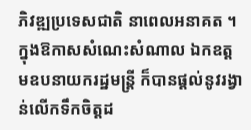ភិវឌ្ឍប្រទេសជាតិ នាពេលអនាគត ។
ក្នុងឱកាសសំណេះសំណាល ឯកឧត្តមឧបនាយករដ្ឋមន្រ្តី ក៏បានផ្តល់នូវរង្វាន់លើកទឹកចិត្តដ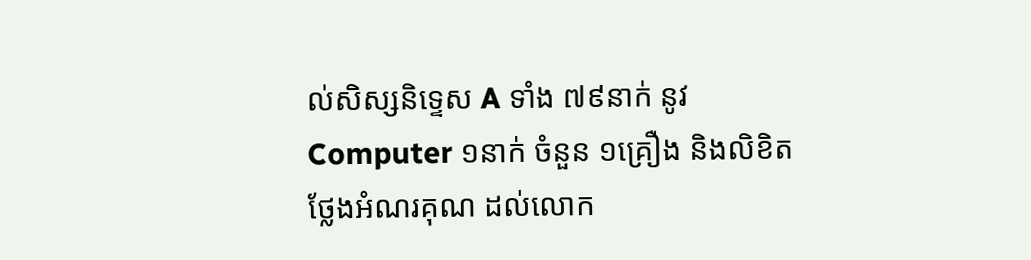ល់សិស្សនិទ្ទេស A ទាំង ៧៩នាក់ នូវ Computer ១នាក់ ចំនួន ១គ្រឿង និងលិខិតថ្លែងអំណរគុណ ដល់លោក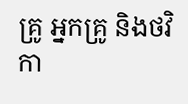គ្រូ អ្នកគ្រូ និងថវិកា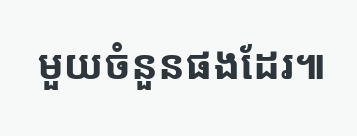មួយចំនួនផងដែរ៕